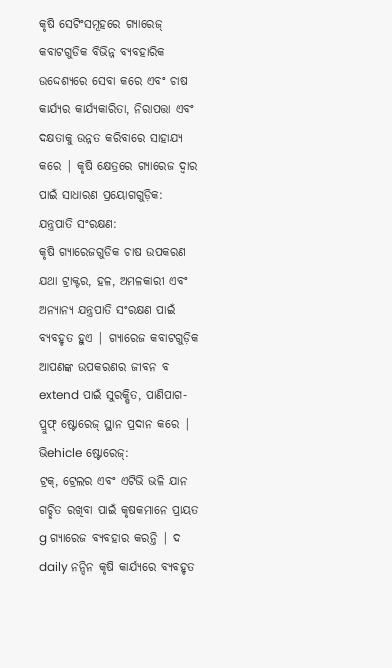କୃଷି ସେଟିଂସମୂହରେ ଗ୍ୟାରେଜ୍ କବାଟଗୁଡିକ ବିଭିନ୍ନ ବ୍ୟବହାରିକ ଉଦ୍ଦେଶ୍ୟରେ ସେବା କରେ ଏବଂ ଚାଷ କାର୍ଯ୍ୟର କାର୍ଯ୍ୟକାରିତା, ନିରାପତ୍ତା ଏବଂ ଦକ୍ଷତାକୁ ଉନ୍ନତ କରିବାରେ ସାହାଯ୍ୟ କରେ | କୃଷି କ୍ଷେତ୍ରରେ ଗ୍ୟାରେଜ ଦ୍ୱାର ପାଇଁ ସାଧାରଣ ପ୍ରୟୋଗଗୁଡ଼ିକ:
ଯନ୍ତ୍ରପାତି ସଂରକ୍ଷଣ:
କୃଷି ଗ୍ୟାରେଜଗୁଡିକ ଚାଷ ଉପକରଣ ଯଥା ଟ୍ରାକ୍ଟର, ହଳ, ଅମଳକାରୀ ଏବଂ ଅନ୍ୟାନ୍ୟ ଯନ୍ତ୍ରପାତି ସଂରକ୍ଷଣ ପାଇଁ ବ୍ୟବହୃତ ହୁଏ | ଗ୍ୟାରେଜ କବାଟଗୁଡ଼ିକ ଆପଣଙ୍କ ଉପକରଣର ଜୀବନ ବ extend ପାଇଁ ସୁରକ୍ଷିତ, ପାଣିପାଗ-ପ୍ରୁଫ୍ ଷ୍ଟୋରେଜ୍ ସ୍ଥାନ ପ୍ରଦାନ କରେ |
ଭିehicle ଷ୍ଟୋରେଜ୍:
ଟ୍ରକ୍, ଟ୍ରେଲର ଏବଂ ଏଟିଭି ଭଳି ଯାନ ଗଚ୍ଛିତ ରଖିବା ପାଇଁ କୃଷକମାନେ ପ୍ରାୟତ g ଗ୍ୟାରେଜ ବ୍ୟବହାର କରନ୍ତି | ଦ daily ନନ୍ଦିନ କୃଷି କାର୍ଯ୍ୟରେ ବ୍ୟବହୃତ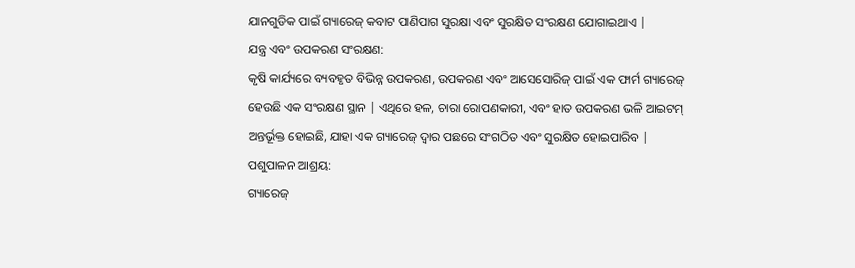ଯାନଗୁଡିକ ପାଇଁ ଗ୍ୟାରେଜ୍ କବାଟ ପାଣିପାଗ ସୁରକ୍ଷା ଏବଂ ସୁରକ୍ଷିତ ସଂରକ୍ଷଣ ଯୋଗାଇଥାଏ |
ଯନ୍ତ୍ର ଏବଂ ଉପକରଣ ସଂରକ୍ଷଣ:
କୃଷି କାର୍ଯ୍ୟରେ ବ୍ୟବହୃତ ବିଭିନ୍ନ ଉପକରଣ, ଉପକରଣ ଏବଂ ଆସେସୋରିଜ୍ ପାଇଁ ଏକ ଫାର୍ମ ଗ୍ୟାରେଜ୍ ହେଉଛି ଏକ ସଂରକ୍ଷଣ ସ୍ଥାନ | ଏଥିରେ ହଳ, ଚାରା ରୋପଣକାରୀ, ଏବଂ ହାତ ଉପକରଣ ଭଳି ଆଇଟମ୍ ଅନ୍ତର୍ଭୂକ୍ତ ହୋଇଛି, ଯାହା ଏକ ଗ୍ୟାରେଜ୍ ଦ୍ୱାର ପଛରେ ସଂଗଠିତ ଏବଂ ସୁରକ୍ଷିତ ହୋଇପାରିବ |
ପଶୁପାଳନ ଆଶ୍ରୟ:
ଗ୍ୟାରେଜ୍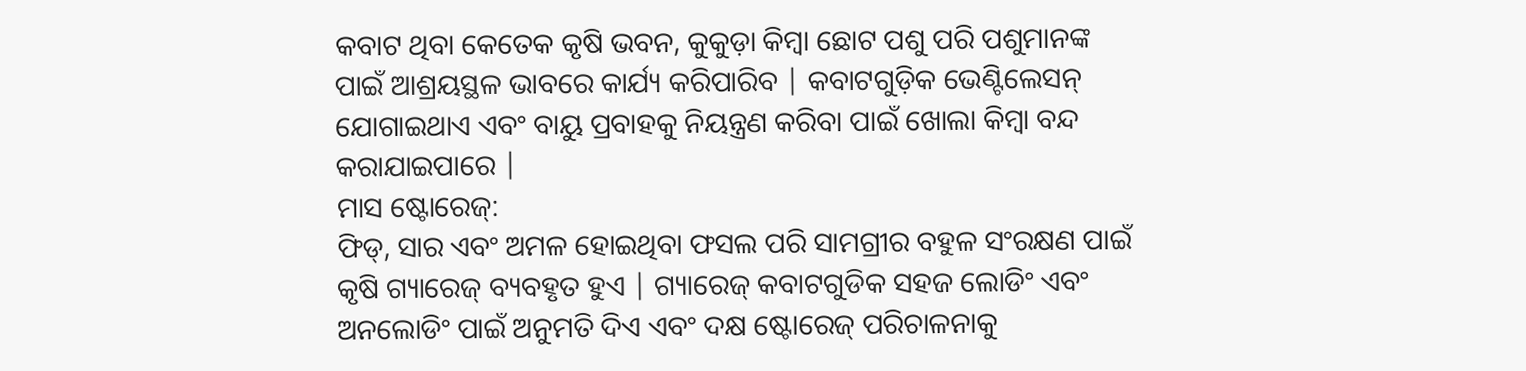କବାଟ ଥିବା କେତେକ କୃଷି ଭବନ, କୁକୁଡ଼ା କିମ୍ବା ଛୋଟ ପଶୁ ପରି ପଶୁମାନଙ୍କ ପାଇଁ ଆଶ୍ରୟସ୍ଥଳ ଭାବରେ କାର୍ଯ୍ୟ କରିପାରିବ | କବାଟଗୁଡ଼ିକ ଭେଣ୍ଟିଲେସନ୍ ଯୋଗାଇଥାଏ ଏବଂ ବାୟୁ ପ୍ରବାହକୁ ନିୟନ୍ତ୍ରଣ କରିବା ପାଇଁ ଖୋଲା କିମ୍ବା ବନ୍ଦ କରାଯାଇପାରେ |
ମାସ ଷ୍ଟୋରେଜ୍:
ଫିଡ୍, ସାର ଏବଂ ଅମଳ ହୋଇଥିବା ଫସଲ ପରି ସାମଗ୍ରୀର ବହୁଳ ସଂରକ୍ଷଣ ପାଇଁ କୃଷି ଗ୍ୟାରେଜ୍ ବ୍ୟବହୃତ ହୁଏ | ଗ୍ୟାରେଜ୍ କବାଟଗୁଡିକ ସହଜ ଲୋଡିଂ ଏବଂ ଅନଲୋଡିଂ ପାଇଁ ଅନୁମତି ଦିଏ ଏବଂ ଦକ୍ଷ ଷ୍ଟୋରେଜ୍ ପରିଚାଳନାକୁ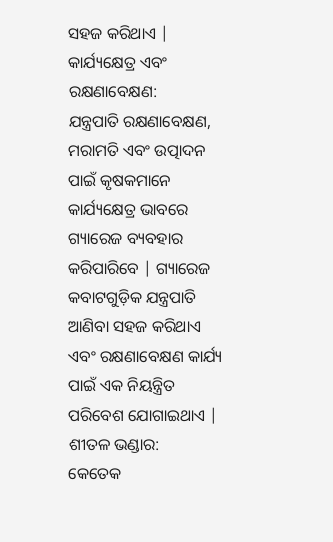ସହଜ କରିଥାଏ |
କାର୍ଯ୍ୟକ୍ଷେତ୍ର ଏବଂ ରକ୍ଷଣାବେକ୍ଷଣ:
ଯନ୍ତ୍ରପାତି ରକ୍ଷଣାବେକ୍ଷଣ, ମରାମତି ଏବଂ ଉତ୍ପାଦନ ପାଇଁ କୃଷକମାନେ କାର୍ଯ୍ୟକ୍ଷେତ୍ର ଭାବରେ ଗ୍ୟାରେଜ ବ୍ୟବହାର କରିପାରିବେ | ଗ୍ୟାରେଜ କବାଟଗୁଡ଼ିକ ଯନ୍ତ୍ରପାତି ଆଣିବା ସହଜ କରିଥାଏ ଏବଂ ରକ୍ଷଣାବେକ୍ଷଣ କାର୍ଯ୍ୟ ପାଇଁ ଏକ ନିୟନ୍ତ୍ରିତ ପରିବେଶ ଯୋଗାଇଥାଏ |
ଶୀତଳ ଭଣ୍ଡାର:
କେତେକ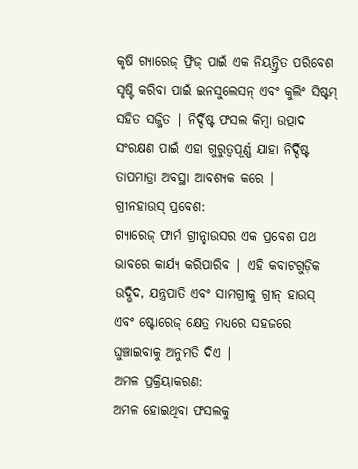କୃଷି ଗ୍ୟାରେଜ୍ ଫ୍ରିଜ୍ ପାଇଁ ଏକ ନିୟନ୍ତ୍ରିତ ପରିବେଶ ସୃଷ୍ଟି କରିବା ପାଇଁ ଇନସୁଲେସନ୍ ଏବଂ କୁଲିଂ ସିଷ୍ଟମ୍ ସହିତ ସଜ୍ଜିତ | ନିର୍ଦ୍ଦିଷ୍ଟ ଫସଲ କିମ୍ବା ଉତ୍ପାଦ ସଂରକ୍ଷଣ ପାଇଁ ଏହା ଗୁରୁତ୍ୱପୂର୍ଣ୍ଣ ଯାହା ନିର୍ଦ୍ଦିଷ୍ଟ ତାପମାତ୍ରା ଅବସ୍ଥା ଆବଶ୍ୟକ କରେ |
ଗ୍ରୀନହାଉସ୍ ପ୍ରବେଶ:
ଗ୍ୟାରେଜ୍ ଫାର୍ମ ଗ୍ରୀନ୍ହାଉସର ଏକ ପ୍ରବେଶ ପଥ ଭାବରେ କାର୍ଯ୍ୟ କରିପାରିବ | ଏହି କବାଟଗୁଡ଼ିକ ଉଦ୍ଭିଦ, ଯନ୍ତ୍ରପାତି ଏବଂ ସାମଗ୍ରୀକୁ ଗ୍ରୀନ୍ ହାଉସ୍ ଏବଂ ଷ୍ଟୋରେଜ୍ କ୍ଷେତ୍ର ମଧ୍ୟରେ ସହଜରେ ଘୁଞ୍ଚାଇବାକୁ ଅନୁମତି ଦିଏ |
ଅମଳ ପ୍ରକ୍ରିୟାକରଣ:
ଅମଳ ହୋଇଥିବା ଫସଲକୁ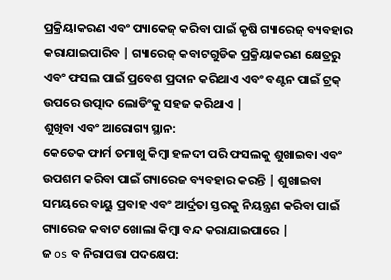ପ୍ରକ୍ରିୟାକରଣ ଏବଂ ପ୍ୟାକେଜ୍ କରିବା ପାଇଁ କୃଷି ଗ୍ୟାରେଜ୍ ବ୍ୟବହାର କରାଯାଇପାରିବ | ଗ୍ୟାରେଜ୍ କବାଟଗୁଡିକ ପ୍ରକ୍ରିୟାକରଣ କ୍ଷେତ୍ରରୁ ଏବଂ ଫସଲ ପାଇଁ ପ୍ରବେଶ ପ୍ରଦାନ କରିଥାଏ ଏବଂ ବଣ୍ଟନ ପାଇଁ ଟ୍ରକ୍ ଉପରେ ଉତ୍ପାଦ ଲୋଡିଂକୁ ସହଜ କରିଥାଏ |
ଶୁଖିବା ଏବଂ ଆରୋଗ୍ୟ ସ୍ଥାନ:
କେତେକ ଫାର୍ମ ତମାଖୁ କିମ୍ବା ହଳଦୀ ପରି ଫସଲକୁ ଶୁଖାଇବା ଏବଂ ଉପଶମ କରିବା ପାଇଁ ଗ୍ୟାରେଜ ବ୍ୟବହାର କରନ୍ତି | ଶୁଖାଇବା ସମୟରେ ବାୟୁ ପ୍ରବାହ ଏବଂ ଆର୍ଦ୍ରତା ସ୍ତରକୁ ନିୟନ୍ତ୍ରଣ କରିବା ପାଇଁ ଗ୍ୟାରେଜ କବାଟ ଖୋଲା କିମ୍ବା ବନ୍ଦ କରାଯାଇପାରେ |
ଜ os ବ ନିରାପତ୍ତା ପଦକ୍ଷେପ: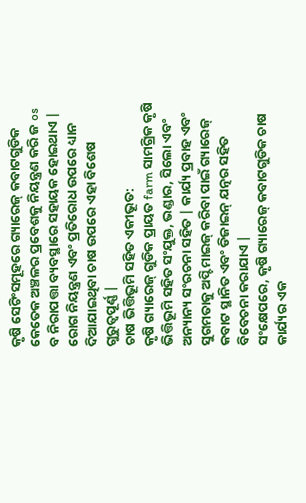କୃଷି ସେଟିଂସମୂହରେ ଗ୍ୟାରେଜ୍ କବାଟଗୁଡିକ କେତେକ ଅଞ୍ଚଳର ପ୍ରବେଶକୁ ନିୟନ୍ତ୍ରଣ କରି ଜ os ବ ନିରାପତ୍ତା ବ୍ୟବସ୍ଥାରେ ସହାୟକ ହୋଇଥାଏ | ରୋଗ ନିୟନ୍ତ୍ରଣ ଏବଂ ପ୍ରତିରୋଧ ଉପରେ ଧ୍ୟାନ ଦିଆଯାଇଥିବା ଚାଷ ଉପରେ ଏହା ବିଶେଷ ଗୁରୁତ୍ୱପୂର୍ଣ୍ଣ |
ଚାଷ ଭିତ୍ତିଭୂମି ସହିତ ଏକୀଭୂତ:
କୃଷି ଗ୍ୟାରେଜ୍ ଗୁଡିକ ପ୍ରାୟତ farm ସାମଗ୍ରିକ କୃଷି ଭିତ୍ତିଭୂମି ସହିତ ସଂଯୁକ୍ତ, ଭଣ୍ଡାର, ସିଲୋ ଏବଂ ଅନ୍ୟାନ୍ୟ ସଂରଚନା ସହିତ | କାର୍ଯ୍ୟ ପ୍ରବାହ ଏବଂ ସୁଗମତାକୁ ଅପ୍ଟିମାଇଜ୍ କରିବା ପାଇଁ ଗ୍ୟାରେଜ୍ କବାଟ ସ୍ଥାନିତ ଏବଂ ଡିଜାଇନ୍ ଯତ୍ନର ସହିତ ବିବେଚନା କରାଯାଏ |
ସଂକ୍ଷେପରେ, କୃଷି ଗ୍ୟାରେଜ୍ କବାଟଗୁଡିକ ଚାଷ କାର୍ଯ୍ୟର ଏକ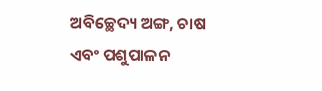ଅବିଚ୍ଛେଦ୍ୟ ଅଙ୍ଗ, ଚାଷ ଏବଂ ପଶୁପାଳନ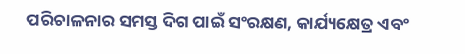ପରିଚାଳନାର ସମସ୍ତ ଦିଗ ପାଇଁ ସଂରକ୍ଷଣ, କାର୍ଯ୍ୟକ୍ଷେତ୍ର ଏବଂ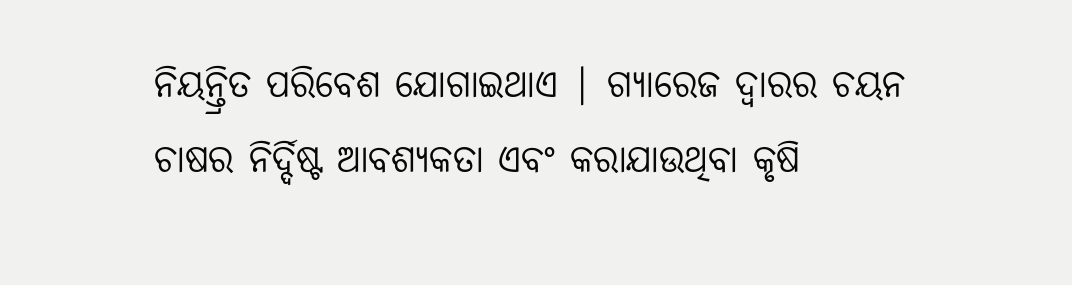ନିୟନ୍ତ୍ରିତ ପରିବେଶ ଯୋଗାଇଥାଏ | ଗ୍ୟାରେଜ ଦ୍ୱାରର ଚୟନ ଚାଷର ନିର୍ଦ୍ଦିଷ୍ଟ ଆବଶ୍ୟକତା ଏବଂ କରାଯାଉଥିବା କୃଷି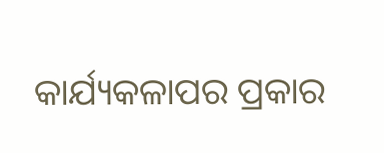କାର୍ଯ୍ୟକଳାପର ପ୍ରକାର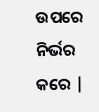ଉପରେ ନିର୍ଭର କରେ |